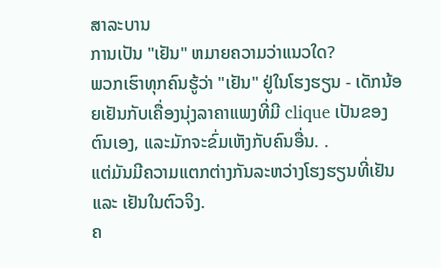ສາລະບານ
ການເປັນ "ເຢັນ" ຫມາຍຄວາມວ່າແນວໃດ?
ພວກເຮົາທຸກຄົນຮູ້ວ່າ "ເຢັນ" ຢູ່ໃນໂຮງຮຽນ - ເດັກນ້ອຍເຢັນກັບເຄື່ອງນຸ່ງລາຄາແພງທີ່ມີ clique ເປັນຂອງຕົນເອງ, ແລະມັກຈະຂົ່ມເຫັງກັບຄົນອື່ນ. .
ແຕ່ມັນມີຄວາມແຕກຕ່າງກັນລະຫວ່າງໂຮງຮຽນທີ່ເຢັນ ແລະ ເຢັນໃນຕົວຈິງ.
ຄ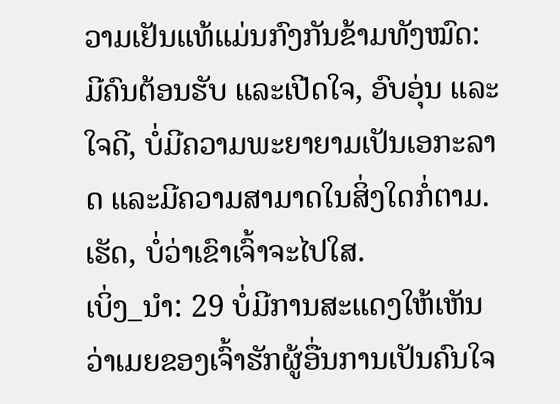ວາມເຢັນແທ້ແມ່ນກົງກັນຂ້າມທັງໝົດ: ມີຄົນຕ້ອນຮັບ ແລະເປີດໃຈ, ອົບອຸ່ນ ແລະໃຈດີ, ບໍ່ມີຄວາມພະຍາຍາມເປັນເອກະລາດ ແລະມີຄວາມສາມາດໃນສິ່ງໃດກໍ່ຕາມ. ເຮັດ, ບໍ່ວ່າເຂົາເຈົ້າຈະໄປໃສ.
ເບິ່ງ_ນຳ: 29 ບໍ່ມີການສະແດງໃຫ້ເຫັນວ່າເມຍຂອງເຈົ້າຮັກຜູ້ອື່ນການເປັນຄົນໃຈ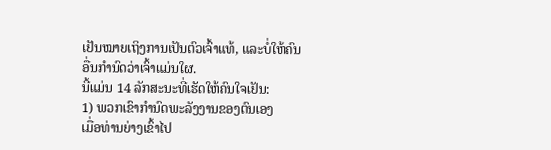ເຢັນໝາຍເຖິງການເປັນຕົວເຈົ້າແທ້, ແລະບໍ່ໃຫ້ຄົນອື່ນກຳນົດວ່າເຈົ້າແມ່ນໃຜ.
ນີ້ແມ່ນ 14 ລັກສະນະທີ່ເຮັດໃຫ້ຄົນໃຈເຢັນ:
1) ພວກເຂົາກໍານົດພະລັງງານຂອງຕົນເອງ
ເມື່ອທ່ານຍ່າງເຂົ້າໄປ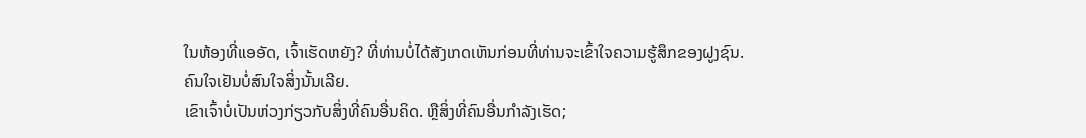ໃນຫ້ອງທີ່ແອອັດ, ເຈົ້າເຮັດຫຍັງ? ທີ່ທ່ານບໍ່ໄດ້ສັງເກດເຫັນກ່ອນທີ່ທ່ານຈະເຂົ້າໃຈຄວາມຮູ້ສຶກຂອງຝູງຊົນ.
ຄົນໃຈເຢັນບໍ່ສົນໃຈສິ່ງນັ້ນເລີຍ.
ເຂົາເຈົ້າບໍ່ເປັນຫ່ວງກ່ຽວກັບສິ່ງທີ່ຄົນອື່ນຄິດ. ຫຼືສິ່ງທີ່ຄົນອື່ນກໍາລັງເຮັດ;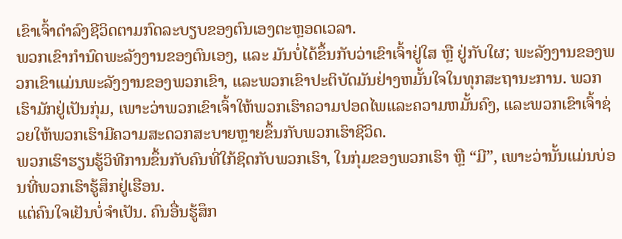ເຂົາເຈົ້າດຳລົງຊີວິດຕາມກົດລະບຽບຂອງຕົນເອງຕະຫຼອດເວລາ.
ພວກເຂົາກຳນົດພະລັງງານຂອງຕົນເອງ, ແລະ ມັນບໍ່ໄດ້ຂຶ້ນກັບວ່າເຂົາເຈົ້າຢູ່ໃສ ຫຼື ຢູ່ກັບໃຜ; ພະລັງງານຂອງພວກເຂົາແມ່ນພະລັງງານຂອງພວກເຂົາ, ແລະພວກເຂົາປະຕິບັດມັນຢ່າງຫມັ້ນໃຈໃນທຸກສະຖານະການ. ພວກເຮົາມັກຢູ່ເປັນກຸ່ມ, ເພາະວ່າພວກເຂົາເຈົ້າໃຫ້ພວກເຮົາຄວາມປອດໄພແລະຄວາມຫມັ້ນຄົງ, ແລະພວກເຂົາເຈົ້າຊ່ວຍໃຫ້ພວກເຮົາມີຄວາມສະດວກສະບາຍຫຼາຍຂຶ້ນກັບພວກເຮົາຊີວິດ.
ພວກເຮົາຮຽນຮູ້ວິທີການຂຶ້ນກັບຄົນທີ່ໃກ້ຊິດກັບພວກເຮົາ, ໃນກຸ່ມຂອງພວກເຮົາ ຫຼື “ມີ”, ເພາະວ່ານັ້ນແມ່ນບ່ອນທີ່ພວກເຮົາຮູ້ສຶກຢູ່ເຮືອນ.
ແຕ່ຄົນໃຈເຢັນບໍ່ຈໍາເປັນ. ຄົນອື່ນຮູ້ສຶກ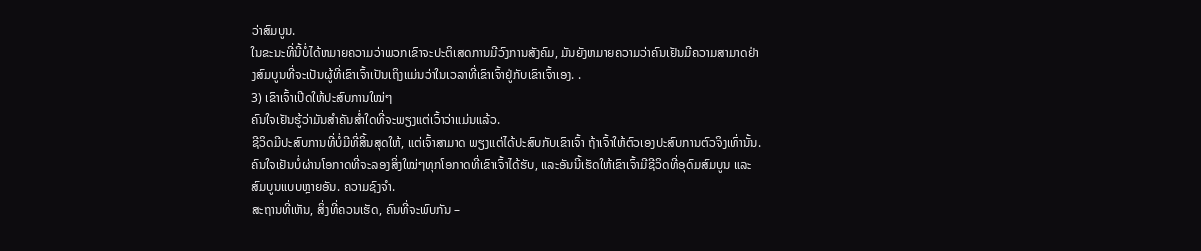ວ່າສົມບູນ.
ໃນຂະນະທີ່ນີ້ບໍ່ໄດ້ຫມາຍຄວາມວ່າພວກເຂົາຈະປະຕິເສດການມີວົງການສັງຄົມ, ມັນຍັງຫມາຍຄວາມວ່າຄົນເຢັນມີຄວາມສາມາດຢ່າງສົມບູນທີ່ຈະເປັນຜູ້ທີ່ເຂົາເຈົ້າເປັນເຖິງແມ່ນວ່າໃນເວລາທີ່ເຂົາເຈົ້າຢູ່ກັບເຂົາເຈົ້າເອງ. .
3) ເຂົາເຈົ້າເປີດໃຫ້ປະສົບການໃໝ່ໆ
ຄົນໃຈເຢັນຮູ້ວ່າມັນສຳຄັນສໍ່າໃດທີ່ຈະພຽງແຕ່ເວົ້າວ່າແມ່ນແລ້ວ.
ຊີວິດມີປະສົບການທີ່ບໍ່ມີທີ່ສິ້ນສຸດໃຫ້, ແຕ່ເຈົ້າສາມາດ ພຽງແຕ່ໄດ້ປະສົບກັບເຂົາເຈົ້າ ຖ້າເຈົ້າໃຫ້ຕົວເອງປະສົບການຕົວຈິງເທົ່ານັ້ນ.
ຄົນໃຈເຢັນບໍ່ຜ່ານໂອກາດທີ່ຈະລອງສິ່ງໃໝ່ໆທຸກໂອກາດທີ່ເຂົາເຈົ້າໄດ້ຮັບ, ແລະອັນນີ້ເຮັດໃຫ້ເຂົາເຈົ້າມີຊີວິດທີ່ອຸດົມສົມບູນ ແລະ ສົມບູນແບບຫຼາຍອັນ. ຄວາມຊົງຈຳ.
ສະຖານທີ່ເຫັນ, ສິ່ງທີ່ຄວນເຮັດ, ຄົນທີ່ຈະພົບກັນ –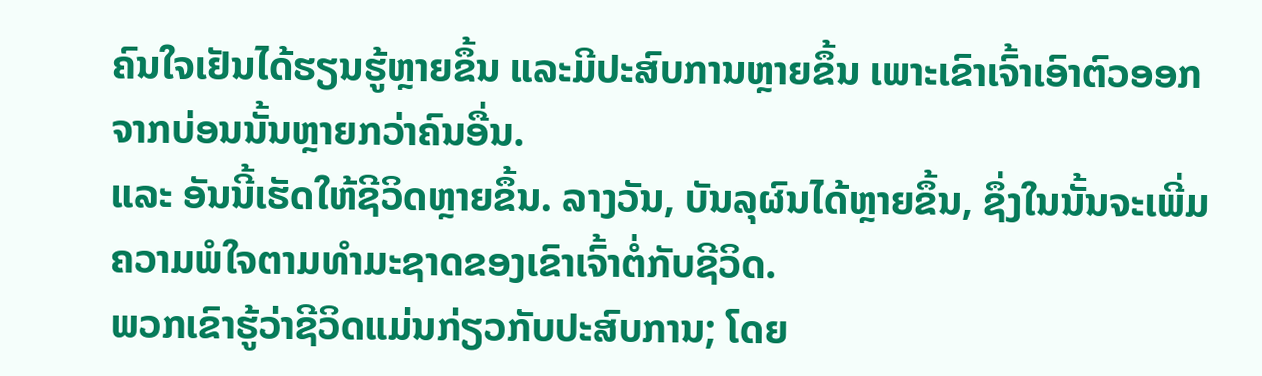ຄົນໃຈເຢັນໄດ້ຮຽນຮູ້ຫຼາຍຂຶ້ນ ແລະມີປະສົບການຫຼາຍຂຶ້ນ ເພາະເຂົາເຈົ້າເອົາຕົວອອກຈາກບ່ອນນັ້ນຫຼາຍກວ່າຄົນອື່ນ.
ແລະ ອັນນີ້ເຮັດໃຫ້ຊີວິດຫຼາຍຂຶ້ນ. ລາງວັນ, ບັນລຸຜົນໄດ້ຫຼາຍຂຶ້ນ, ຊຶ່ງໃນນັ້ນຈະເພີ່ມຄວາມພໍໃຈຕາມທໍາມະຊາດຂອງເຂົາເຈົ້າຕໍ່ກັບຊີວິດ.
ພວກເຂົາຮູ້ວ່າຊີວິດແມ່ນກ່ຽວກັບປະສົບການ; ໂດຍ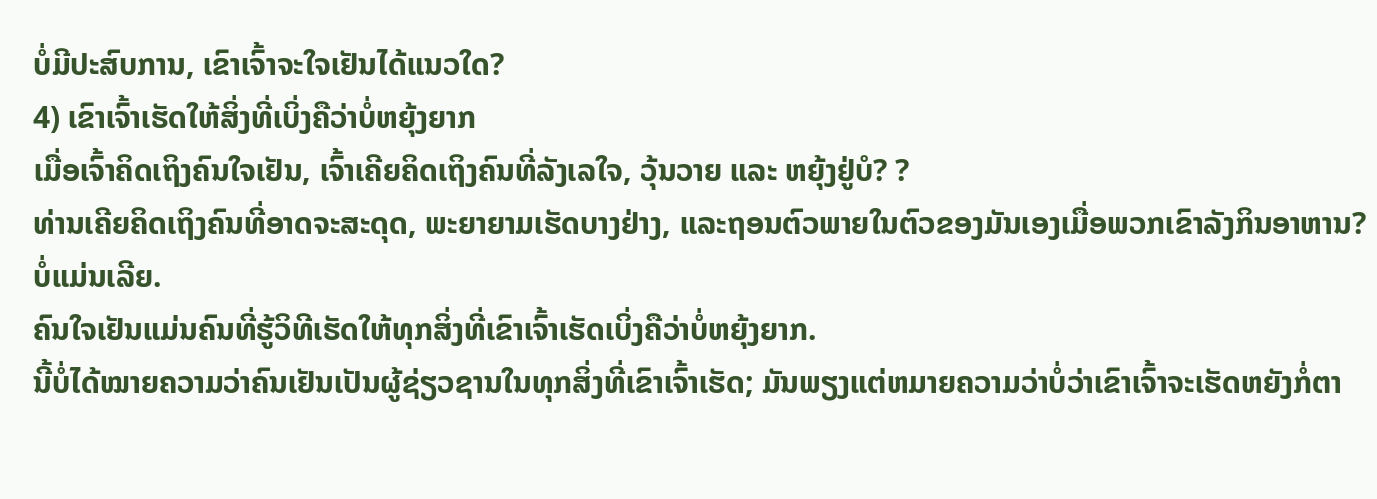ບໍ່ມີປະສົບການ, ເຂົາເຈົ້າຈະໃຈເຢັນໄດ້ແນວໃດ?
4) ເຂົາເຈົ້າເຮັດໃຫ້ສິ່ງທີ່ເບິ່ງຄືວ່າບໍ່ຫຍຸ້ງຍາກ
ເມື່ອເຈົ້າຄິດເຖິງຄົນໃຈເຢັນ, ເຈົ້າເຄີຍຄິດເຖິງຄົນທີ່ລັງເລໃຈ, ວຸ້ນວາຍ ແລະ ຫຍຸ້ງຢູ່ບໍ? ?
ທ່ານເຄີຍຄິດເຖິງຄົນທີ່ອາດຈະສະດຸດ, ພະຍາຍາມເຮັດບາງຢ່າງ, ແລະຖອນຕົວພາຍໃນຕົວຂອງມັນເອງເມື່ອພວກເຂົາລັງກິນອາຫານ? ບໍ່ແມ່ນເລີຍ.
ຄົນໃຈເຢັນແມ່ນຄົນທີ່ຮູ້ວິທີເຮັດໃຫ້ທຸກສິ່ງທີ່ເຂົາເຈົ້າເຮັດເບິ່ງຄືວ່າບໍ່ຫຍຸ້ງຍາກ.
ນີ້ບໍ່ໄດ້ໝາຍຄວາມວ່າຄົນເຢັນເປັນຜູ້ຊ່ຽວຊານໃນທຸກສິ່ງທີ່ເຂົາເຈົ້າເຮັດ; ມັນພຽງແຕ່ຫມາຍຄວາມວ່າບໍ່ວ່າເຂົາເຈົ້າຈະເຮັດຫຍັງກໍ່ຕາ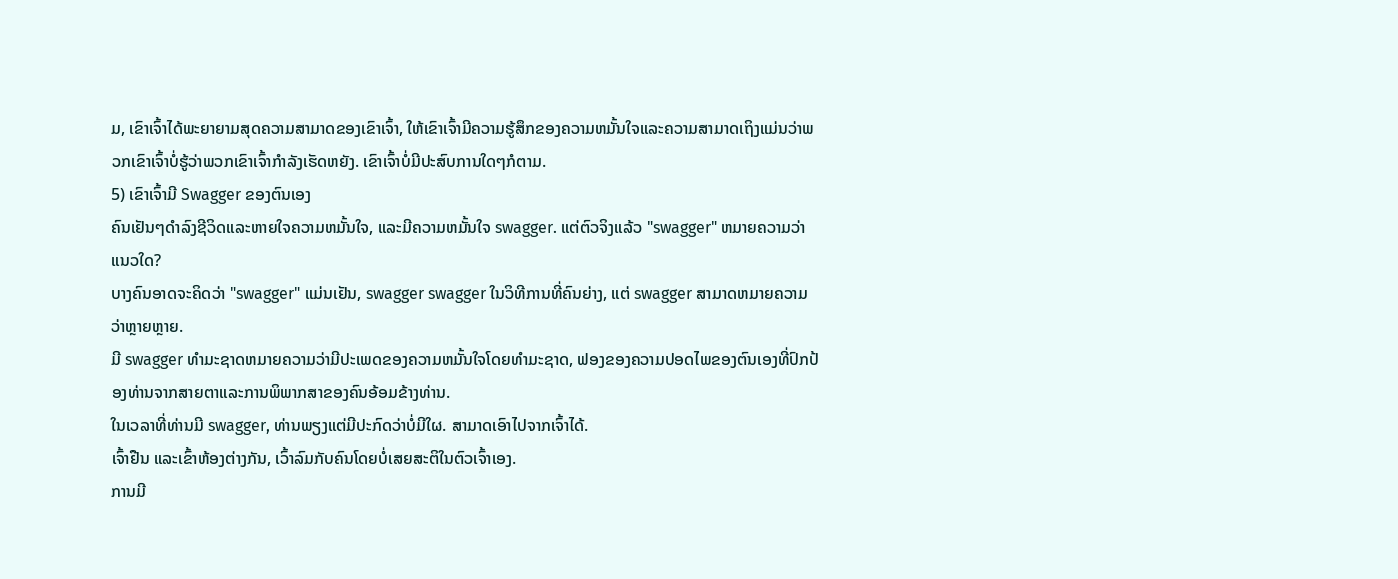ມ, ເຂົາເຈົ້າໄດ້ພະຍາຍາມສຸດຄວາມສາມາດຂອງເຂົາເຈົ້າ, ໃຫ້ເຂົາເຈົ້າມີຄວາມຮູ້ສຶກຂອງຄວາມຫມັ້ນໃຈແລະຄວາມສາມາດເຖິງແມ່ນວ່າພວກເຂົາເຈົ້າບໍ່ຮູ້ວ່າພວກເຂົາເຈົ້າກໍາລັງເຮັດຫຍັງ. ເຂົາເຈົ້າບໍ່ມີປະສົບການໃດໆກໍຕາມ.
5) ເຂົາເຈົ້າມີ Swagger ຂອງຕົນເອງ
ຄົນເຢັນໆດໍາລົງຊີວິດແລະຫາຍໃຈຄວາມຫມັ້ນໃຈ, ແລະມີຄວາມຫມັ້ນໃຈ swagger. ແຕ່ຕົວຈິງແລ້ວ "swagger" ຫມາຍຄວາມວ່າແນວໃດ?
ບາງຄົນອາດຈະຄິດວ່າ "swagger" ແມ່ນເຢັນ, swagger swagger ໃນວິທີການທີ່ຄົນຍ່າງ, ແຕ່ swagger ສາມາດຫມາຍຄວາມວ່າຫຼາຍຫຼາຍ.
ມີ swagger ທໍາມະຊາດຫມາຍຄວາມວ່າມີປະເພດຂອງຄວາມຫມັ້ນໃຈໂດຍທໍາມະຊາດ, ຟອງຂອງຄວາມປອດໄພຂອງຕົນເອງທີ່ປົກປ້ອງທ່ານຈາກສາຍຕາແລະການພິພາກສາຂອງຄົນອ້ອມຂ້າງທ່ານ.
ໃນເວລາທີ່ທ່ານມີ swagger, ທ່ານພຽງແຕ່ມີປະກົດວ່າບໍ່ມີໃຜ. ສາມາດເອົາໄປຈາກເຈົ້າໄດ້.
ເຈົ້າຢືນ ແລະເຂົ້າຫ້ອງຕ່າງກັນ, ເວົ້າລົມກັບຄົນໂດຍບໍ່ເສຍສະຕິໃນຕົວເຈົ້າເອງ.
ການມີ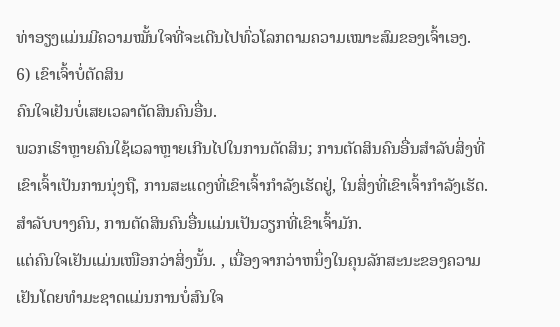ທ່າອຽງແມ່ນມີຄວາມໝັ້ນໃຈທີ່ຈະເດີນໄປທົ່ວໂລກຕາມຄວາມເໝາະສົມຂອງເຈົ້າເອງ.
6) ເຂົາເຈົ້າບໍ່ຕັດສິນ
ຄົນໃຈເຢັນບໍ່ເສຍເວລາຕັດສິນຄົນອື່ນ.
ພວກເຮົາຫຼາຍຄົນໃຊ້ເວລາຫຼາຍເກີນໄປໃນການຕັດສິນ; ການຕັດສິນຄົນອື່ນສໍາລັບສິ່ງທີ່ເຂົາເຈົ້າເປັນການນຸ່ງຖື, ການສະແດງທີ່ເຂົາເຈົ້າກຳລັງເຮັດຢູ່, ໃນສິ່ງທີ່ເຂົາເຈົ້າກຳລັງເຮັດ.
ສຳລັບບາງຄົນ, ການຕັດສິນຄົນອື່ນແມ່ນເປັນວຽກທີ່ເຂົາເຈົ້າມັກ.
ແຕ່ຄົນໃຈເຢັນແມ່ນເໜືອກວ່າສິ່ງນັ້ນ. , ເນື່ອງຈາກວ່າຫນຶ່ງໃນຄຸນລັກສະນະຂອງຄວາມເຢັນໂດຍທໍາມະຊາດແມ່ນການບໍ່ສົນໃຈ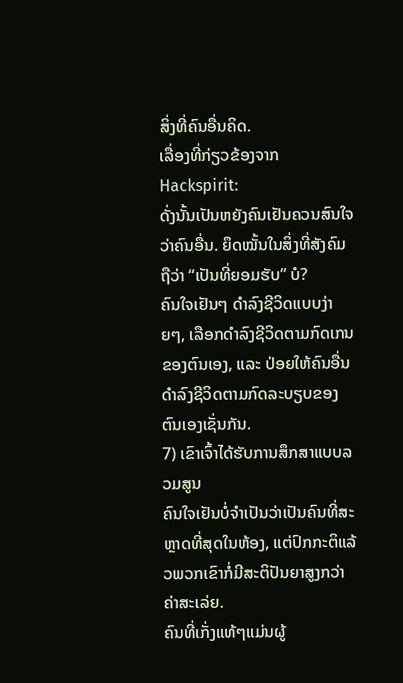ສິ່ງທີ່ຄົນອື່ນຄິດ.
ເລື່ອງທີ່ກ່ຽວຂ້ອງຈາກ Hackspirit:
ດັ່ງນັ້ນເປັນຫຍັງຄົນເຢັນຄວນສົນໃຈວ່າຄົນອື່ນ. ຍຶດໝັ້ນໃນສິ່ງທີ່ສັງຄົມຖືວ່າ “ເປັນທີ່ຍອມຮັບ” ບໍ?
ຄົນໃຈເຢັນໆ ດຳລົງຊີວິດແບບງ່າຍໆ, ເລືອກດຳລົງຊີວິດຕາມກົດເກນຂອງຕົນເອງ, ແລະ ປ່ອຍໃຫ້ຄົນອື່ນດຳລົງຊີວິດຕາມກົດລະບຽບຂອງຕົນເອງເຊັ່ນກັນ.
7) ເຂົາເຈົ້າໄດ້ຮັບການສຶກສາແບບລວມສູນ
ຄົນໃຈເຢັນບໍ່ຈຳເປັນວ່າເປັນຄົນທີ່ສະຫຼາດທີ່ສຸດໃນຫ້ອງ, ແຕ່ປົກກະຕິແລ້ວພວກເຂົາກໍ່ມີສະຕິປັນຍາສູງກວ່າຄ່າສະເລ່ຍ.
ຄົນທີ່ເກັ່ງແທ້ໆແມ່ນຜູ້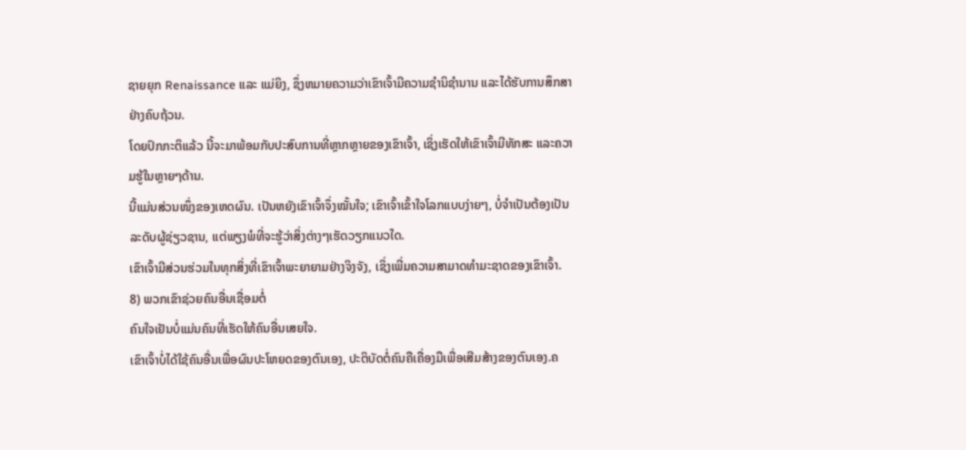ຊາຍຍຸກ Renaissance ແລະ ແມ່ຍິງ, ຊຶ່ງຫມາຍຄວາມວ່າເຂົາເຈົ້າມີຄວາມຊໍານິຊໍານານ ແລະໄດ້ຮັບການສຶກສາຢ່າງຄົບຖ້ວນ.
ໂດຍປົກກະຕິແລ້ວ ນີ້ຈະມາພ້ອມກັບປະສົບການທີ່ຫຼາກຫຼາຍຂອງເຂົາເຈົ້າ, ເຊິ່ງເຮັດໃຫ້ເຂົາເຈົ້າມີທັກສະ ແລະຄວາມຮູ້ໃນຫຼາຍໆດ້ານ.
ນີ້ແມ່ນສ່ວນໜຶ່ງຂອງເຫດຜົນ. ເປັນຫຍັງເຂົາເຈົ້າຈຶ່ງໝັ້ນໃຈ; ເຂົາເຈົ້າເຂົ້າໃຈໂລກແບບງ່າຍໆ, ບໍ່ຈໍາເປັນຕ້ອງເປັນລະດັບຜູ້ຊ່ຽວຊານ, ແຕ່ພຽງພໍທີ່ຈະຮູ້ວ່າສິ່ງຕ່າງໆເຮັດວຽກແນວໃດ.
ເຂົາເຈົ້າມີສ່ວນຮ່ວມໃນທຸກສິ່ງທີ່ເຂົາເຈົ້າພະຍາຍາມຢ່າງຈິງຈັງ, ເຊິ່ງເພີ່ມຄວາມສາມາດທໍາມະຊາດຂອງເຂົາເຈົ້າ.
8) ພວກເຂົາຊ່ວຍຄົນອື່ນເຊື່ອມຕໍ່
ຄົນໃຈເຢັນບໍ່ແມ່ນຄົນທີ່ເຮັດໃຫ້ຄົນອື່ນເສຍໃຈ.
ເຂົາເຈົ້າບໍ່ໄດ້ໃຊ້ຄົນອື່ນເພື່ອຜົນປະໂຫຍດຂອງຕົນເອງ, ປະຕິບັດຕໍ່ຄົນຄືເຄື່ອງມືເພື່ອເສີມສ້າງຂອງຕົນເອງ.ຄ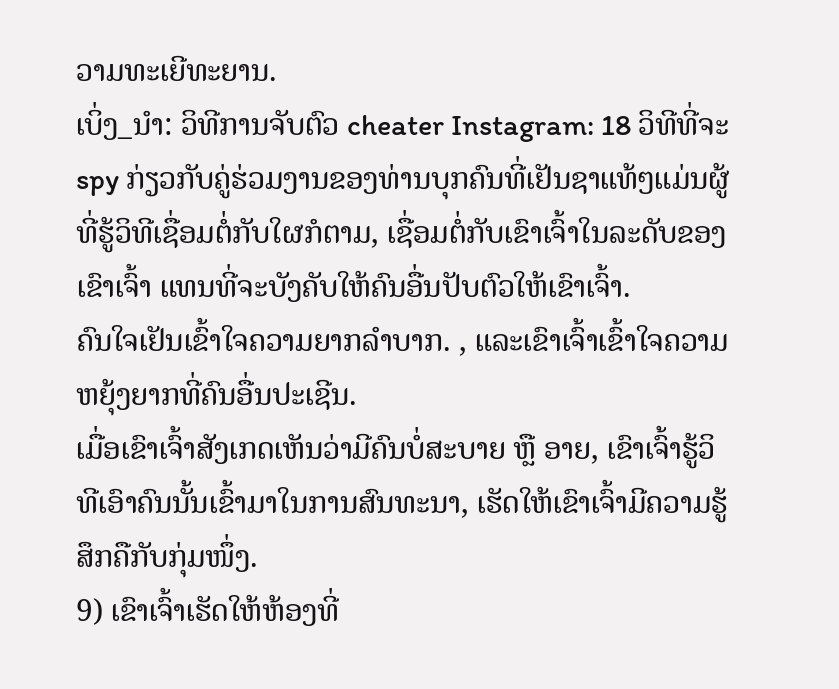ວາມທະເຍີທະຍານ.
ເບິ່ງ_ນຳ: ວິທີການຈັບຕົວ cheater Instagram: 18 ວິທີທີ່ຈະ spy ກ່ຽວກັບຄູ່ຮ່ວມງານຂອງທ່ານບຸກຄົນທີ່ເຢັນຊາແທ້ໆແມ່ນຜູ້ທີ່ຮູ້ວິທີເຊື່ອມຕໍ່ກັບໃຜກໍຕາມ, ເຊື່ອມຕໍ່ກັບເຂົາເຈົ້າໃນລະດັບຂອງເຂົາເຈົ້າ ແທນທີ່ຈະບັງຄັບໃຫ້ຄົນອື່ນປັບຕົວໃຫ້ເຂົາເຈົ້າ.
ຄົນໃຈເຢັນເຂົ້າໃຈຄວາມຍາກລໍາບາກ. , ແລະເຂົາເຈົ້າເຂົ້າໃຈຄວາມຫຍຸ້ງຍາກທີ່ຄົນອື່ນປະເຊີນ.
ເມື່ອເຂົາເຈົ້າສັງເກດເຫັນວ່າມີຄົນບໍ່ສະບາຍ ຫຼື ອາຍ, ເຂົາເຈົ້າຮູ້ວິທີເອົາຄົນນັ້ນເຂົ້າມາໃນການສົນທະນາ, ເຮັດໃຫ້ເຂົາເຈົ້າມີຄວາມຮູ້ສຶກຄືກັບກຸ່ມໜຶ່ງ.
9) ເຂົາເຈົ້າເຮັດໃຫ້ຫ້ອງທີ່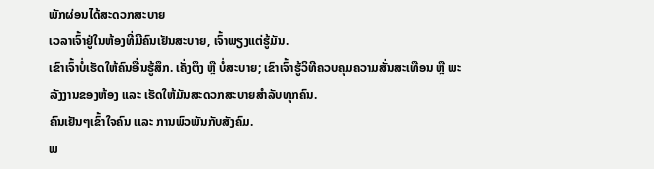ພັກຜ່ອນໄດ້ສະດວກສະບາຍ
ເວລາເຈົ້າຢູ່ໃນຫ້ອງທີ່ມີຄົນເຢັນສະບາຍ, ເຈົ້າພຽງແຕ່ຮູ້ມັນ.
ເຂົາເຈົ້າບໍ່ເຮັດໃຫ້ຄົນອື່ນຮູ້ສຶກ. ເຄັ່ງຕຶງ ຫຼື ບໍ່ສະບາຍ; ເຂົາເຈົ້າຮູ້ວິທີຄວບຄຸມຄວາມສັ່ນສະເທືອນ ຫຼື ພະລັງງານຂອງຫ້ອງ ແລະ ເຮັດໃຫ້ມັນສະດວກສະບາຍສຳລັບທຸກຄົນ.
ຄົນເຢັນໆເຂົ້າໃຈຄົນ ແລະ ການພົວພັນກັບສັງຄົມ.
ພ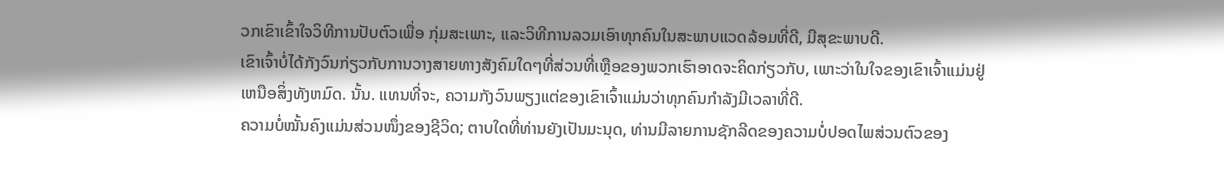ວກເຂົາເຂົ້າໃຈວິທີການປັບຕົວເພື່ອ ກຸ່ມສະເພາະ, ແລະວິທີການລວມເອົາທຸກຄົນໃນສະພາບແວດລ້ອມທີ່ດີ, ມີສຸຂະພາບດີ.
ເຂົາເຈົ້າບໍ່ໄດ້ກັງວົນກ່ຽວກັບການວາງສາຍທາງສັງຄົມໃດໆທີ່ສ່ວນທີ່ເຫຼືອຂອງພວກເຮົາອາດຈະຄິດກ່ຽວກັບ, ເພາະວ່າໃນໃຈຂອງເຂົາເຈົ້າແມ່ນຢູ່ເຫນືອສິ່ງທັງຫມົດ. ນັ້ນ. ແທນທີ່ຈະ, ຄວາມກັງວົນພຽງແຕ່ຂອງເຂົາເຈົ້າແມ່ນວ່າທຸກຄົນກໍາລັງມີເວລາທີ່ດີ.
ຄວາມບໍ່ໝັ້ນຄົງແມ່ນສ່ວນໜຶ່ງຂອງຊີວິດ; ຕາບໃດທີ່ທ່ານຍັງເປັນມະນຸດ, ທ່ານມີລາຍການຊັກລີດຂອງຄວາມບໍ່ປອດໄພສ່ວນຕົວຂອງ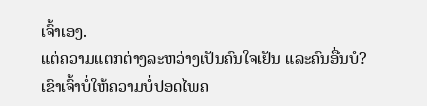ເຈົ້າເອງ.
ແຕ່ຄວາມແຕກຕ່າງລະຫວ່າງເປັນຄົນໃຈເຢັນ ແລະຄົນອື່ນບໍ?
ເຂົາເຈົ້າບໍ່ໃຫ້ຄວາມບໍ່ປອດໄພຄ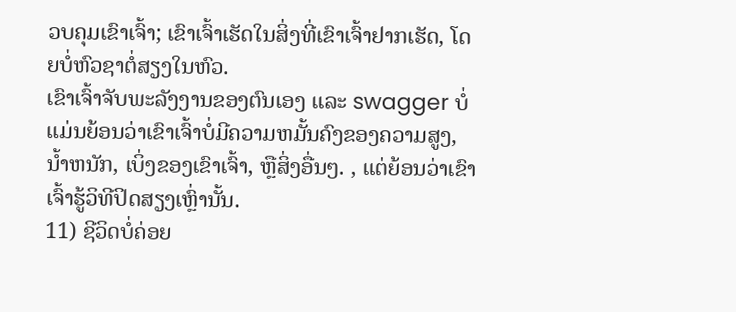ວບຄຸມເຂົາເຈົ້າ; ເຂົາເຈົ້າເຮັດໃນສິ່ງທີ່ເຂົາເຈົ້າຢາກເຮັດ, ໂດຍບໍ່ຫົວຊາຕໍ່ສຽງໃນຫົວ.
ເຂົາເຈົ້າຈັບພະລັງງານຂອງຕົນເອງ ແລະ swagger ບໍ່ແມ່ນຍ້ອນວ່າເຂົາເຈົ້າບໍ່ມີຄວາມຫມັ້ນຄົງຂອງຄວາມສູງ, ນ້ຳຫນັກ, ເບິ່ງຂອງເຂົາເຈົ້າ, ຫຼືສິ່ງອື່ນໆ. , ແຕ່ຍ້ອນວ່າເຂົາເຈົ້າຮູ້ວິທີປິດສຽງເຫຼົ່ານັ້ນ.
11) ຊີວິດບໍ່ຄ່ອຍ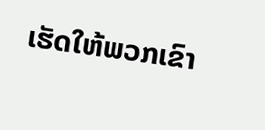ເຮັດໃຫ້ພວກເຂົາ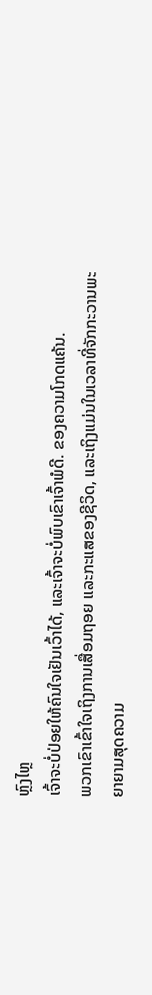ຫຼົງໄຫຼ
ເຈົ້າຈະບໍ່ປ່ອຍໃຫ້ຄົນໃຈເຢັນເວົ້າໄດ້, ແລະເຈົ້າຈະບໍ່ພົບເຂົາເຈົ້າພໍດີ. ຂອງຄວາມໂກດແຄ້ນ.
ພວກເຂົາເຂົ້າໃຈເຖິງການເສື່ອມຖອຍ ແລະກະແສຂອງຊີວິດ, ແລະເຖິງແມ່ນໃນເວລາທີ່ຈັກກະວານພະຍາຍາມສຸດຄວາມ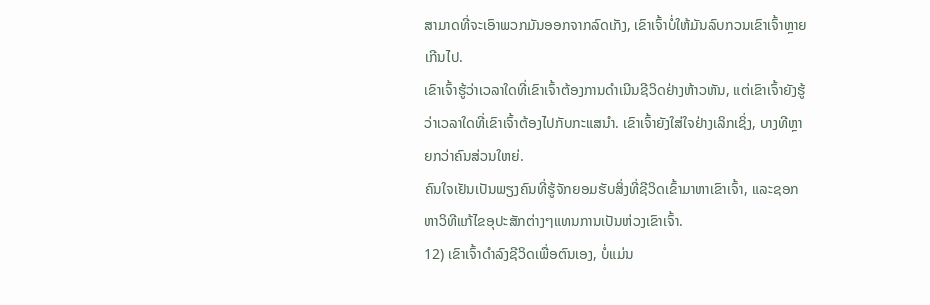ສາມາດທີ່ຈະເອົາພວກມັນອອກຈາກລົດເກັງ, ເຂົາເຈົ້າບໍ່ໃຫ້ມັນລົບກວນເຂົາເຈົ້າຫຼາຍເກີນໄປ.
ເຂົາເຈົ້າຮູ້ວ່າເວລາໃດທີ່ເຂົາເຈົ້າຕ້ອງການດຳເນີນຊີວິດຢ່າງຫ້າວຫັນ, ແຕ່ເຂົາເຈົ້າຍັງຮູ້ວ່າເວລາໃດທີ່ເຂົາເຈົ້າຕ້ອງໄປກັບກະແສນຳ. ເຂົາເຈົ້າຍັງໃສ່ໃຈຢ່າງເລິກເຊິ່ງ, ບາງທີຫຼາຍກວ່າຄົນສ່ວນໃຫຍ່.
ຄົນໃຈເຢັນເປັນພຽງຄົນທີ່ຮູ້ຈັກຍອມຮັບສິ່ງທີ່ຊີວິດເຂົ້າມາຫາເຂົາເຈົ້າ, ແລະຊອກຫາວິທີແກ້ໄຂອຸປະສັກຕ່າງໆແທນການເປັນຫ່ວງເຂົາເຈົ້າ.
12) ເຂົາເຈົ້າດໍາລົງຊີວິດເພື່ອຕົນເອງ, ບໍ່ແມ່ນ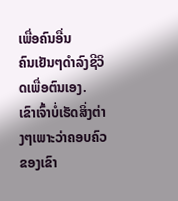ເພື່ອຄົນອື່ນ
ຄົນເຢັນໆດໍາລົງຊີວິດເພື່ອຕົນເອງ.
ເຂົາເຈົ້າບໍ່ເຮັດສິ່ງຕ່າງໆເພາະວ່າຄອບຄົວຂອງເຂົາ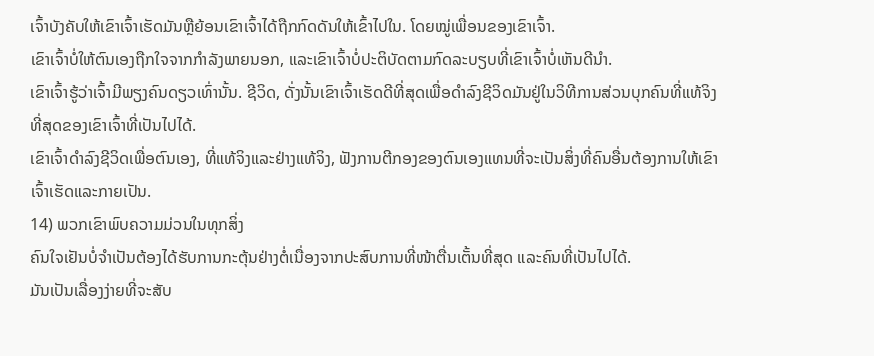ເຈົ້າບັງຄັບໃຫ້ເຂົາເຈົ້າເຮັດມັນຫຼືຍ້ອນເຂົາເຈົ້າໄດ້ຖືກກົດດັນໃຫ້ເຂົ້າໄປໃນ. ໂດຍໝູ່ເພື່ອນຂອງເຂົາເຈົ້າ.
ເຂົາເຈົ້າບໍ່ໃຫ້ຕົນເອງຖືກໃຈຈາກກຳລັງພາຍນອກ, ແລະເຂົາເຈົ້າບໍ່ປະຕິບັດຕາມກົດລະບຽບທີ່ເຂົາເຈົ້າບໍ່ເຫັນດີນຳ.
ເຂົາເຈົ້າຮູ້ວ່າເຈົ້າມີພຽງຄົນດຽວເທົ່ານັ້ນ. ຊີວິດ, ດັ່ງນັ້ນເຂົາເຈົ້າເຮັດດີທີ່ສຸດເພື່ອດໍາລົງຊີວິດມັນຢູ່ໃນວິທີການສ່ວນບຸກຄົນທີ່ແທ້ຈິງທີ່ສຸດຂອງເຂົາເຈົ້າທີ່ເປັນໄປໄດ້.
ເຂົາເຈົ້າດໍາລົງຊີວິດເພື່ອຕົນເອງ, ທີ່ແທ້ຈິງແລະຢ່າງແທ້ຈິງ, ຟັງການຕີກອງຂອງຕົນເອງແທນທີ່ຈະເປັນສິ່ງທີ່ຄົນອື່ນຕ້ອງການໃຫ້ເຂົາເຈົ້າເຮັດແລະກາຍເປັນ.
14) ພວກເຂົາພົບຄວາມມ່ວນໃນທຸກສິ່ງ
ຄົນໃຈເຢັນບໍ່ຈຳເປັນຕ້ອງໄດ້ຮັບການກະຕຸ້ນຢ່າງຕໍ່ເນື່ອງຈາກປະສົບການທີ່ໜ້າຕື່ນເຕັ້ນທີ່ສຸດ ແລະຄົນທີ່ເປັນໄປໄດ້.
ມັນເປັນເລື່ອງງ່າຍທີ່ຈະສັບ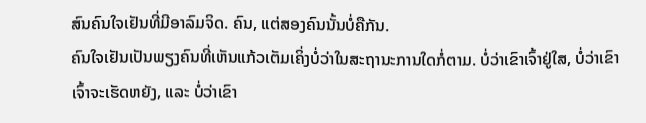ສົນຄົນໃຈເຢັນທີ່ມີອາລົມຈິດ. ຄົນ, ແຕ່ສອງຄົນນັ້ນບໍ່ຄືກັນ.
ຄົນໃຈເຢັນເປັນພຽງຄົນທີ່ເຫັນແກ້ວເຕັມເຄິ່ງບໍ່ວ່າໃນສະຖານະການໃດກໍ່ຕາມ. ບໍ່ວ່າເຂົາເຈົ້າຢູ່ໃສ, ບໍ່ວ່າເຂົາເຈົ້າຈະເຮັດຫຍັງ, ແລະ ບໍ່ວ່າເຂົາ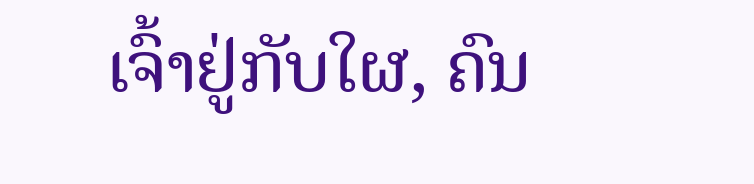ເຈົ້າຢູ່ກັບໃຜ, ຄົນ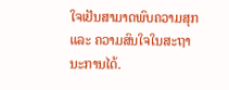ໃຈເຢັນສາມາດພົບຄວາມສຸກ ແລະ ຄວາມສົນໃຈໃນສະຖານະການໄດ້.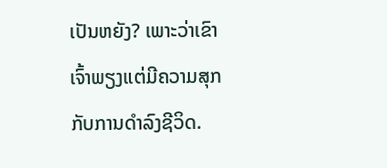ເປັນຫຍັງ? ເພາະວ່າເຂົາເຈົ້າພຽງແຕ່ມີຄວາມສຸກກັບການດໍາລົງຊີວິດ.